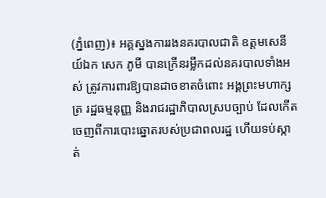(ភ្នំពេញ)៖ អគ្គស្នងការរងនគរបាលជាតិ ឧត្តមសេនីយ៍ឯក សេក ភូមី បានក្រើនរម្លឹកដល់នគរបាលទាំងអស់ ត្រូវការពារឱ្យបានដាចខាតចំពោះ អង្គព្រះមហាក្សត្រ រដ្ឋធម្មនុញ្ញ និងរាជរដ្ឋាភិបាលស្របច្បាប់ ដែលកើតចេញពីការបោះឆ្នោតរបស់ប្រជាពលរដ្ឋ ហើយទប់ស្កាត់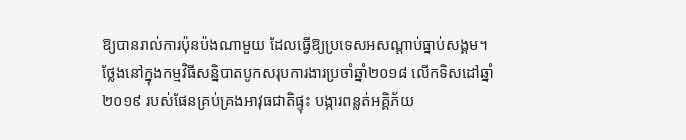ឱ្យបានរាល់ការប៉ុនប៉ងណាមួយ ដែលធ្វើឱ្យប្រទេសអសណ្តាប់ធ្នាប់សង្គម។
ថ្លែងនៅក្នុងកម្មវិធីសន្និបាតបូកសរុបការងារប្រចាំឆ្នាំ២០១៨ លើកទិសដៅឆ្នាំ២០១៩ របស់ផែនគ្រប់គ្រងអាវុធជាតិផ្ទុះ បង្ការពន្លត់អគ្គិភ័យ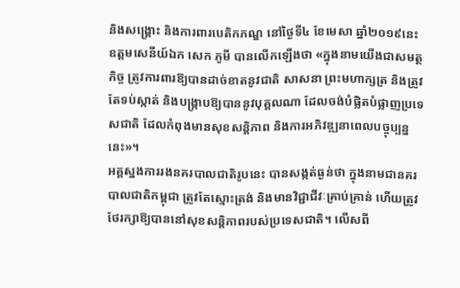និងសង្រ្គោះ និងការពារបេតិកភណ្ឌ នៅថ្ងៃទី៤ ខែមេសា ឆ្នាំ២០១៩នេះ ឧត្តមសេនីយ៍ឯក សេក ភូមី បានលើកឡើងថា «ក្នុងនាមយើងជាសមត្ថកិច្ច ត្រូវការពារឱ្យបានដាច់ខាតនូវជាតិ សាសនា ព្រះមហាក្សត្រ និងត្រូវតែទប់ស្កាត់ និងបង្រ្កាបឱ្យបាននូវបុគ្គលណា ដែលចង់បំផ្លិតបំផ្លាញប្រទេសជាតិ ដែលកំពុងមានសុខសន្តិភាព និងការអភិវឌ្ឍនាពេលបច្ចុប្បន្ននេះ»។
អគ្គស្នងការរងនគរបាលជាតិរូបនេះ បានសង្កត់ធ្ងន់ថា ក្នុងនាមជានគរបាលជាតិកម្ពុជា ត្រូវតែស្មោះត្រង់ និងមានវិជ្ជាជីវៈគ្រាប់គ្រាន់ ហើយត្រូវថែរក្សាឱ្យបាននៅសុខសន្តិភាពរបស់ប្រទេសជាតិ។ លើសពី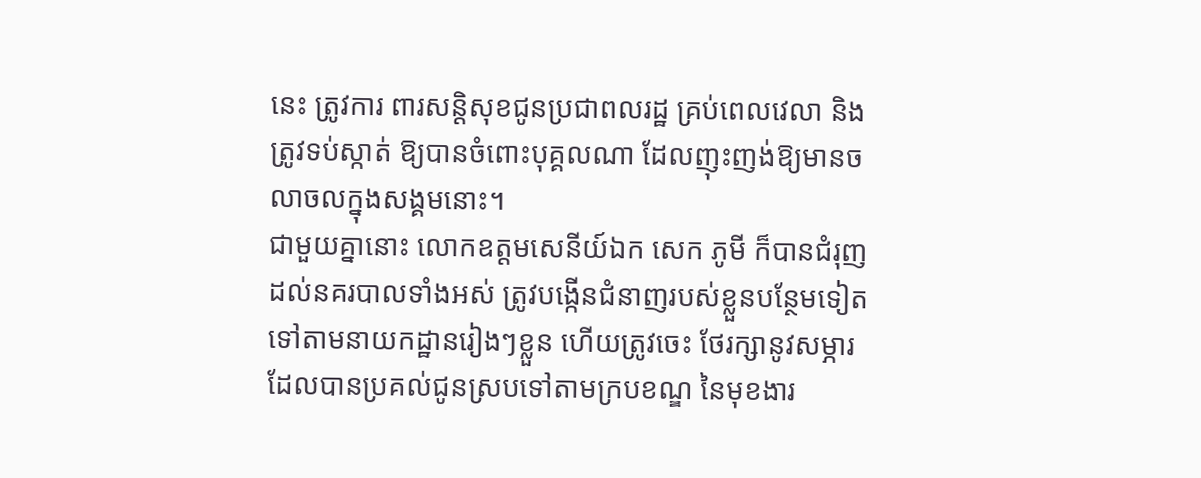នេះ ត្រូវការ ពារសន្តិសុខជូនប្រជាពលរដ្ឋ គ្រប់ពេលវេលា និងត្រូវទប់ស្កាត់ ឱ្យបានចំពោះបុគ្គលណា ដែលញុះញង់ឱ្យមានចលាចលក្នុងសង្គមនោះ។
ជាមួយគ្នានោះ លោកឧត្តមសេនីយ៍ឯក សេក ភូមី ក៏បានជំរុញដល់នគរបាលទាំងអស់ ត្រូវបង្កើនជំនាញរបស់ខ្លួនបន្ថែមទៀត ទៅតាមនាយកដ្ឋានរៀងៗខ្លួន ហើយត្រូវចេះ ថែរក្សានូវសម្ភារដែលបានប្រគល់ជូនស្របទៅតាមក្របខណ្ឌ នៃមុខងារ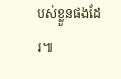បស់ខ្លួនផងដែរ៕